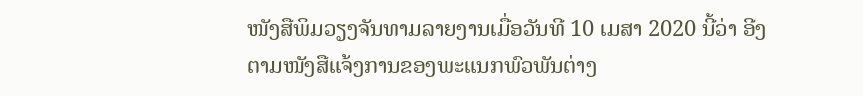ໜັງສືພິມວຽງຈັນທາມລາຍງານເມື່ອວັນທີ 10 ເມສາ 2020 ນີ້ວ່າ ອີງຕາມໜັງສືແຈ້ງການຂອງພະແນກພົວພັນຕ່າງ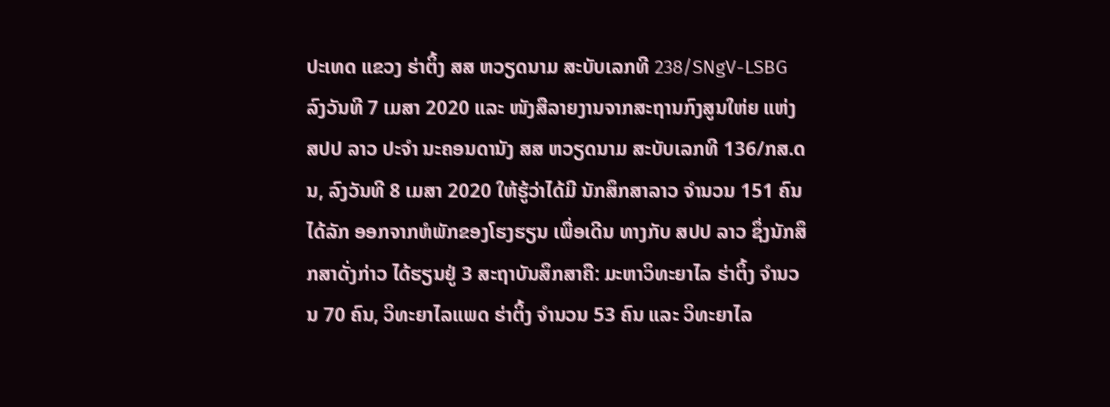ປະເທດ ແຂວງ ຮ່າຕິ້ງ ສສ ຫວຽດນາມ ສະບັບເລກທີ 238/SNgV-LSBG ລົງວັນທີ 7 ເມສາ 2020 ແລະ ໜັງສືລາຍງານຈາກສະຖານກົງສູນໃຫ່ຍ ແຫ່ງ ສປປ ລາວ ປະຈຳ ນະຄອນດານັງ ສສ ຫວຽດນາມ ສະບັບເລກທີ 136/ກສ.ດນ, ລົງວັນທີ 8 ເມສາ 2020 ໃຫ້ຮູ້ວ່າໄດ້ມີ ນັກສຶກສາລາວ ຈຳນວນ 151 ຄົນ ໄດ້ລັກ ອອກຈາກຫໍພັກຂອງໂຮງຮຽນ ເພື່ອເດີນ ທາງກັບ ສປປ ລາວ ຊຶ່ງນັກສຶກສາດັ່ງກ່າວ ໄດ້ຮຽນຢູ່ 3 ສະຖາບັນສຶກສາຄື: ມະຫາວິທະຍາໄລ ຮ່າຕິ້ງ ຈຳນວນ 70 ຄົນ, ວິທະຍາໄລແພດ ຮ່າຕິ້ງ ຈຳນວນ 53 ຄົນ ແລະ ວິທະຍາໄລ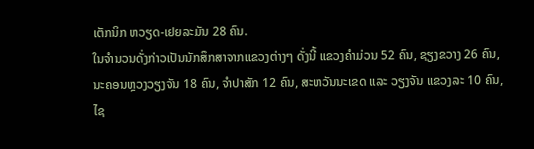ເຕັກນິກ ຫວຽດ-ເຢຍລະມັນ 28 ຄົນ.
ໃນຈໍານວນດັ່ງກ່າວເປັນນັກສຶກສາຈາກແຂວງຕ່າງໆ ດັ່ງນີ້ ແຂວງຄໍາມ່ວນ 52 ຄົນ, ຊຽງຂວາງ 26 ຄົນ, ນະຄອນຫຼວງວຽງຈັນ 18 ຄົນ, ຈໍາປາສັກ 12 ຄົນ, ສະຫວັນນະເຂດ ແລະ ວຽງຈັນ ແຂວງລະ 10 ຄົນ, ໄຊ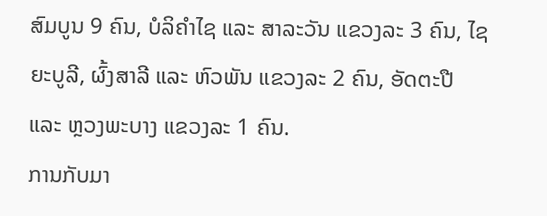ສົມບູນ 9 ຄົນ, ບໍລິຄໍາໄຊ ແລະ ສາລະວັນ ແຂວງລະ 3 ຄົນ, ໄຊຍະບູລີ, ຜົ້ງສາລີ ແລະ ຫົວພັນ ແຂວງລະ 2 ຄົນ, ອັດຕະປື ແລະ ຫຼວງພະບາງ ແຂວງລະ 1 ຄົນ.
ການກັບມາ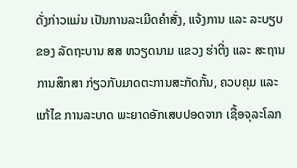ດັ່ງກ່າວແມ່ນ ເປັນການລະເມີດຄໍາສັ່ງ, ແຈ້ງການ ແລະ ລະບຽບ ຂອງ ລັດຖະບານ ສສ ຫວຽດນາມ ແຂວງ ຮ່າຕີ່ງ ແລະ ສະຖານການສຶກສາ ກ່ຽວກັບມາດຕະການສະກັດກັ້ນ, ຄວບຄຸມ ແລະ ແກ້ໄຂ ການລະບາດ ພະຍາດອັກເສບປອດຈາກ ເຊື້ອຈຸລະໂລກ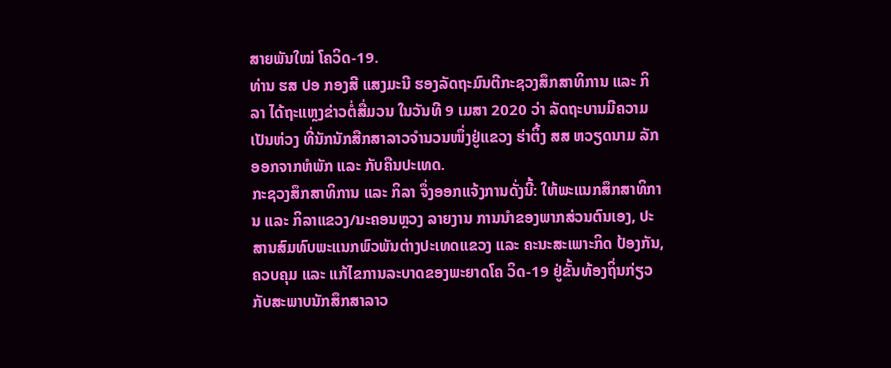ສາຍພັນໃໝ່ ໂຄວິດ-19.
ທ່ານ ຮສ ປອ ກອງສີ ແສງມະນີ ຮອງລັດຖະມົນຕີກະຊວງສຶກສາທິການ ແລະ ກິລາ ໄດ້ຖະແຫຼງຂ່າວຕໍ່ສື່ມວນ ໃນວັນທີ 9 ເມສາ 2020 ວ່າ ລັດຖະບານມີຄວາມເປັນຫ່ວງ ທີ່ນັກນັກສືກສາລາວຈໍານວນໜຶ່ງຢູ່ແຂວງ ຮ່າຕິ້ງ ສສ ຫວຽດນາມ ລັກອອກຈາກຫໍພັກ ແລະ ກັບຄືນປະເທດ.
ກະຊວງສຶກສາທິການ ແລະ ກິລາ ຈຶ່ງອອກແຈ້ງການດັ່ງນີ້: ໃຫ້ພະແນກສຶກສາທິການ ແລະ ກິລາແຂວງ/ນະຄອນຫຼວງ ລາຍງານ ການນຳຂອງພາກສ່ວນຕົນເອງ, ປະສານສົມທົບພະແນກພົວພັນຕ່າງປະເທດແຂວງ ແລະ ຄະນະສະເພາະກິດ ປ້ອງກັນ, ຄວບຄຸມ ແລະ ແກ້ໄຂການລະບາດຂອງພະຍາດໂຄ ວິດ-19 ຢູ່ຂັ້ນທ້ອງຖິ່ນກ່ຽວກັບສະພາບນັກສຶກສາລາວ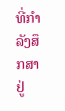ທີ່ກຳລັງສຶກສາຢູ່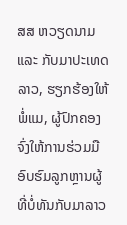ສສ ຫວຽດນາມ ແລະ ກັບມາປະເທດລາວ, ຮຽກຮ້ອງໃຫ້ພໍ່ແມ, ຜູ້ປົກຄອງຈົ່ງໃຫ້ການຮ່ວມມືອົບຮົມລູກຫຼານຜູ້ທີ່ບໍ່ທັນກັບມາລາວ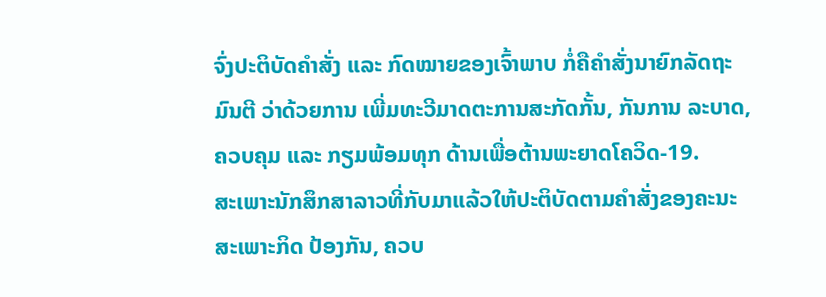ຈົ່ງປະຕິບັດຄຳສັ່ງ ແລະ ກົດໝາຍຂອງເຈົ້າພາບ ກໍ່ຄືຄຳສັ່ງນາຍົກລັດຖະມົນຕີ ວ່າດ້ວຍການ ເພີ່ມທະວີມາດຕະການສະກັດກັ້ນ, ກັນການ ລະບາດ, ຄວບຄຸມ ແລະ ກຽມພ້ອມທຸກ ດ້ານເພື່ອຕ້ານພະຍາດໂຄວິດ-19.
ສະເພາະນັກສຶກສາລາວທີ່ກັບມາແລ້ວໃຫ້ປະຕິບັດຕາມຄຳສັ່ງຂອງຄະນະສະເພາະກິດ ປ້ອງກັນ, ຄວບ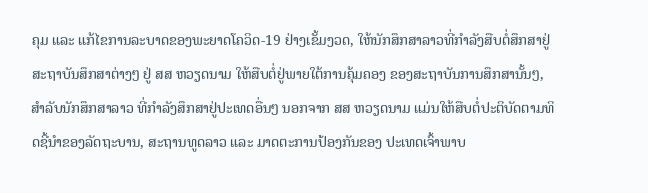ຄຸມ ແລະ ແກ້ໄຂການລະບາດຂອງພະຍາດໂຄວິດ-19 ຢ່າງເຂັ້ມງວດ, ໃຫ້ນັກສຶກສາລາວທີ່ກຳລັງສືບຕໍ່ສຶກສາຢູ່ສະຖາບັນສຶກສາຕ່າງໆ ຢູ່ ສສ ຫວຽດນາມ ໃຫ້ສືບຕໍ່ຢູ່ພາຍໃຕ້ການຄຸ້ມຄອງ ຂອງສະຖາບັນການສຶກສານັ້ນໆ, ສຳລັບນັກສຶກສາລາວ ທີ່ກຳລັງສຶກສາຢູ່ປະເທດອື່ນໆ ນອກຈາກ ສສ ຫວຽດນາມ ແມ່ນໃຫ້ສືບຕໍ່ປະຕິບັດຕາມທິດຊີ້ນຳຂອງລັດຖະບານ, ສະຖານທູດລາວ ແລະ ມາດຕະການປ້ອງກັນຂອງ ປະເທດເຈົ້າພາບ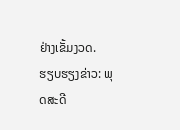ຢ່າງເຂັ້ມງວດ.
ຮຽບຮຽງຂ່າວ: ພຸດສະດີ